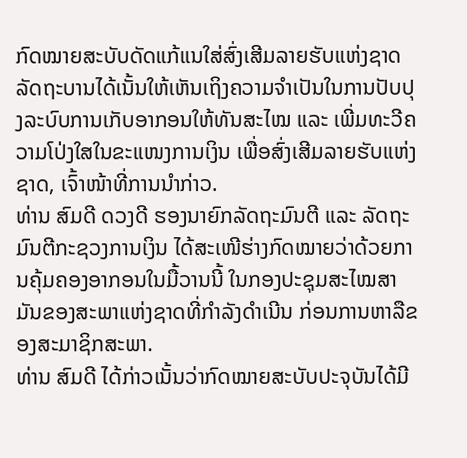ກົດໝາຍສະບັບດັດແກ້ແນໃສ່ສົ່ງເສີມລາຍຮັບແຫ່ງຊາດ
ລັດຖະບານໄດ້ເນັ້ນໃຫ້ເຫັນເຖິງຄວາມຈຳເປັນໃນການປັບປຸງລະບົບການເກັບອາກອນໃຫ້ທັນສະໄໝ ແລະ ເພີ່ມທະວີຄວາມໂປ່ງໃສໃນຂະແໜງການເງິນ ເພື່ອສົ່ງເສີມລາຍຮັບແຫ່ງຊາດ, ເຈົ້າໜ້າທີ່ການນຳກ່າວ.
ທ່ານ ສົມດີ ດວງດີ ຮອງນາຍົກລັດຖະມົນຕີ ແລະ ລັດຖະມົນຕີກະຊວງການເງິນ ໄດ້ສະເໜີຮ່າງກົດໝາຍວ່າດ້ວຍການຄຸ້ມຄອງອາກອນໃນມື້ວານນີ້ ໃນກອງປະຊຸມສະໄໝສາມັນຂອງສະພາແຫ່ງຊາດທີ່ກຳລັງດຳເນີນ ກ່ອນການຫາລືຂອງສະມາຊິກສະພາ.
ທ່ານ ສົມດີ ໄດ້ກ່າວເນັ້ນວ່າກົດໝາຍສະບັບປະຈຸບັນໄດ້ມີ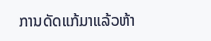ການດັດແກ້ມາແລ້ວຫ້າ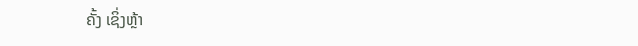ຄັ້ງ ເຊິ່ງຫຼ້າ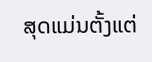ສຸດແມ່ນຕັ້ງແຕ່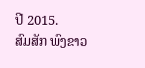ປີ 2015.
ສົມສັກ ພົງຂາວ